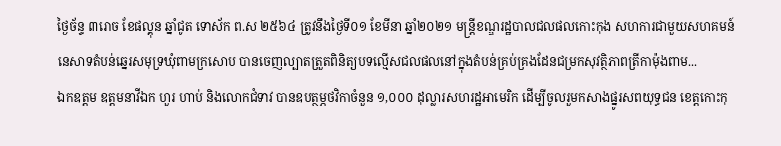ថ្ងៃច័ន្ទ ៣រោច ខែផល្គុន ឆ្នាំជូត ទោស័ក ព.ស ២៥៦៤ ត្រូវនឹងថ្ងៃទី០១ ខែមីនា ឆ្នាំ២០២១ មន្ត្រីខណ្ឌរដ្ឋបាលជលផលកោះកុង សហការជាមួយសហគមន៍នេសាទតំបន់ឆ្នេរសមុទ្រឃុំពាមក្រសោប បានចេញល្បាតត្រួតពិនិត្យបទល្មើសជលផលនៅក្នុងតំបន់គ្រប់គ្រងដែនជម្រកសុវត្ថិភាពត្រីកាម៉ុងពាម...
ឯកឧត្តម ឧត្តមនាវីឯក ហួរ ហាប់ និងលោកជំទាវ បានឧបត្ថម្ភថវិកាចំនួន ១,០០០ ដុល្លារសហរដ្ឋអាមេរិក ដើម្បីចូលរួមកសាងផ្នូរសពយុទ្ធជន ខេត្តកោះកុ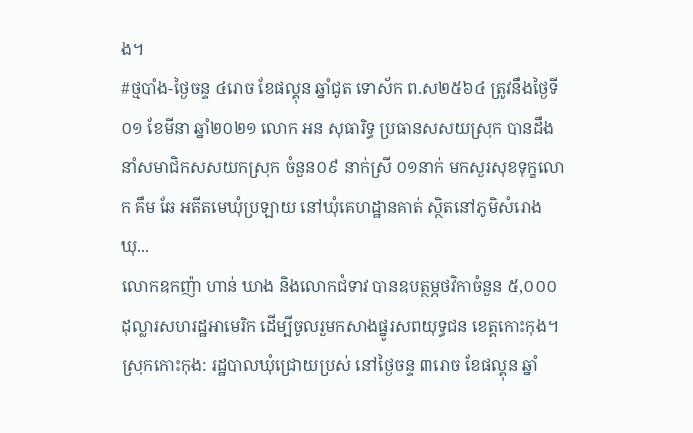ង។
#ថ្មបាំង-ថ្ងៃចន្ទ ៤រោច ខែផល្គុន ឆ្នាំជូត ទោស័ក ព.ស២៥៦៤ ត្រូវនឹងថ្ងៃទី០១ ខែមីនា ឆ្នាំ២០២១ លោក អន សុធារិទ្ធ ប្រធានសសយស្រុក បានដឹងនាំសមាជិកសសយកស្រុក ចំនួន០៩ នាក់ស្រី ០១នាក់ មកសួរសុខទុក្ខលោក គឹម ឆែ អតីតមេឃុំប្រឡាយ នៅឃុំគេហដ្ឋានគាត់ ស្ថិតនៅភូមិសំរោង ឃុ...
លោកឧកញ៉ា ហាន់ ឃាង និងលោកជំទាវ បានឧបត្ថម្ភថវិកាចំនួន ៥,០០០ ដុល្លារសហរដ្ឋអាមេរិក ដើម្បីចូលរួមកសាងផ្នូរសពយុទ្ធជន ខេត្តកោះកុង។
ស្រុកកោះកុង: រដ្ឋបាលឃុំជ្រោយប្រស់ នៅថ្ងៃចន្ទ ៣រោច ខែផល្គុន ឆ្នាំ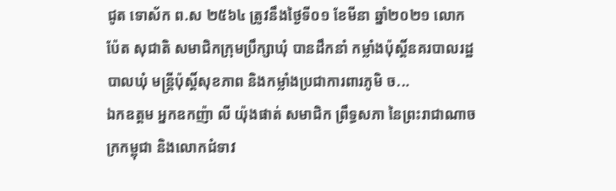ជូត ទោស័ក ព.ស ២៥៦៤ ត្រូវនឹងថ្ងៃទី០១ ខែមីនា ឆ្នាំ២០២១ លោក ប៉ែត សុជាតិ សមាជិកក្រុមប្រឹក្សាឃុំ បានដឹកនាំ កម្លាំងប៉ុស្តិ៍នគរបាលរដ្ឋបាលឃុំ មន្ត្រីប៉ុស្តិ៍សុខភាព និងកម្លាំងប្រជាការពារភូមិ ច...
ឯកឧត្តម អ្នកឧកញ៉ា លី យ៉ុងផាត់ សមាជិក ព្រឹទ្ធសភា នៃព្រះរាជាណាចក្រកម្ពុជា និងលោកជំទាវ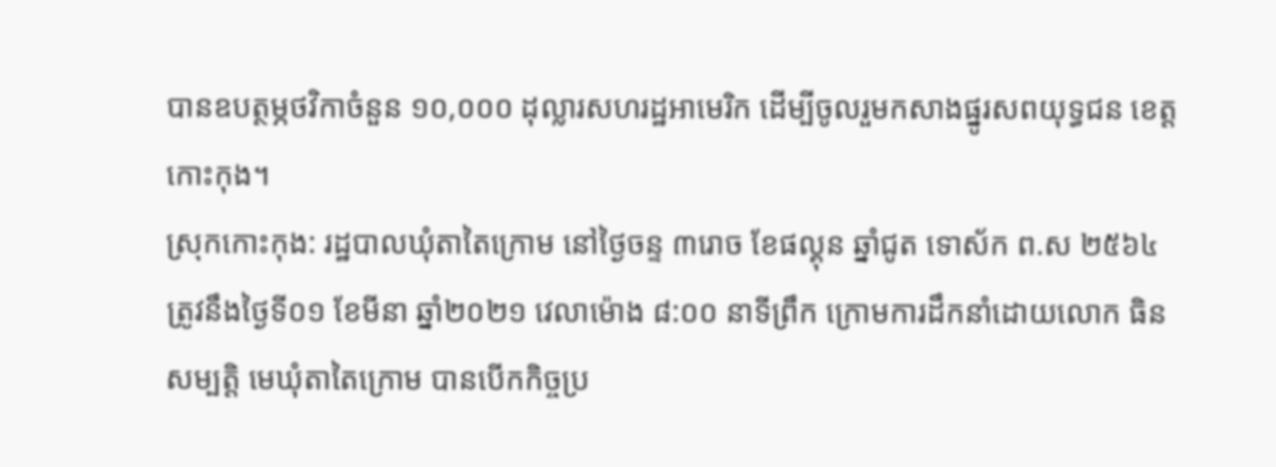បានឧបត្ថម្ភថវិកាចំនួន ១០,០០០ ដុល្លារសហរដ្ឋអាមេរិក ដើម្បីចូលរួមកសាងផ្នូរសពយុទ្ធជន ខេត្តកោះកុង។
ស្រុកកោះកុង: រដ្ឋបាលឃុំតាតៃក្រោម នៅថ្ងៃចន្ទ ៣រោច ខែផល្គុន ឆ្នាំជូត ទោស័ក ព.ស ២៥៦៤ ត្រូវនឹងថ្ងៃទី០១ ខែមីនា ឆ្នាំ២០២១ វេលាម៉ោង ៨:០០ នាទីព្រឹក ក្រោមការដឹកនាំដោយលោក ធិន សម្បត្តិ មេឃុំតាតៃក្រោម បានបើកកិច្ចប្រ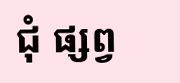ជុំ ផ្សព្វ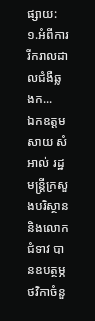ផ្សាយ: ១.អំពីការរីករាលដាលជំងឺឆ្លងក...
ឯកឧត្តម សាយ សំអាល់ រដ្ឋមន្ត្រីក្រសួងបរិស្ថាន និងលោកជំទាវ បានឧបត្ថម្ភថវិកាចំនួ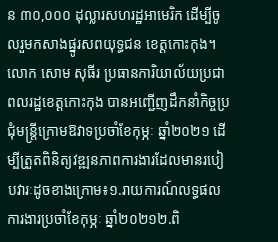ន ៣០,០០០ ដុល្លារសហរដ្ឋអាមេរិក ដើម្បីចូលរួមកសាងផ្នូរសពយុទ្ធជន ខេត្តកោះកុង។
លោក សោម សុធីរ ប្រធានការិយាល័យប្រជាពលរដ្ឋខេត្តកោះកុង បានអញ្ជើញដឹកនាំកិច្ចប្រជុំមន្រ្តីក្រោមឱវាទប្រចាំខែកុម្ភៈ ឆ្នាំ២០២១ ដើម្បីត្រួតពិនិត្យវឌ្ឍនភាពការងារដែលមានរបៀបវារៈដូចខាងក្រោម៖១.រាយការណ៍លទ្ធផលការងារប្រចាំខែកុម្ភៈ ឆ្នាំ២០២១២.ពិ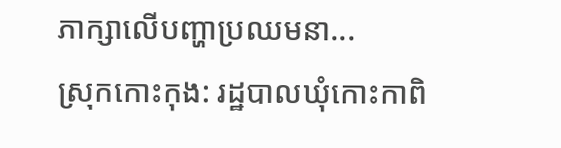ភាក្សាលើបញ្ហាប្រឈមនា...
ស្រុកកោះកុង: រដ្ឋបាលឃុំកោះកាពិ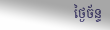ថ្ងៃច័ន្ទ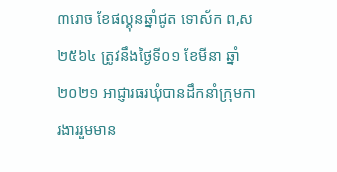៣រោច ខែផល្គុនឆ្នាំជូត ទោស័ក ព,ស ២៥៦៤ ត្រូវនឹងថ្ងៃទី០១ ខែមីនា ឆ្នាំ២០២១ អាជ្ញារធរឃុំបានដឹកនាំក្រុមការងាររួមមាន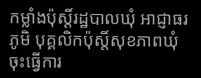កម្លាំងប៉ុស្តិ៍រដ្ឋបាលឃុំ អាជ្ញាធរភូមិ បុគ្គលិកប៉ុស្តិ៍សុខភាពឃុំ ចុះធ្វើការ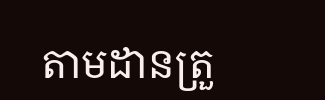តាមដានត្រួ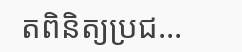តពិនិត្យប្រជ...